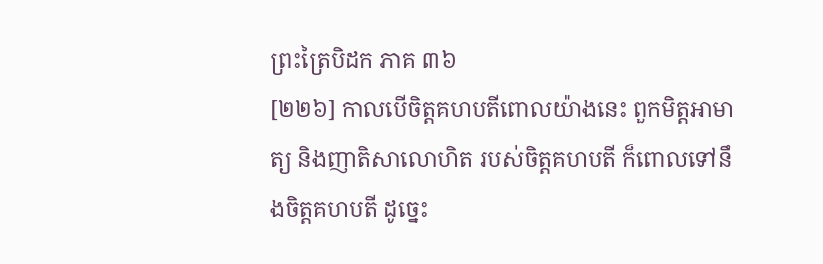ព្រះត្រៃបិដក ភាគ ៣៦
[២២៦] កាលបើចិត្តគហបតីពោលយ៉ាងនេះ ពួកមិត្តអាមាត្យ និងញាតិសាលោហិត របស់ចិត្តគហបតី ក៏ពោលទៅនឹងចិត្តគហបតី ដូច្នេះ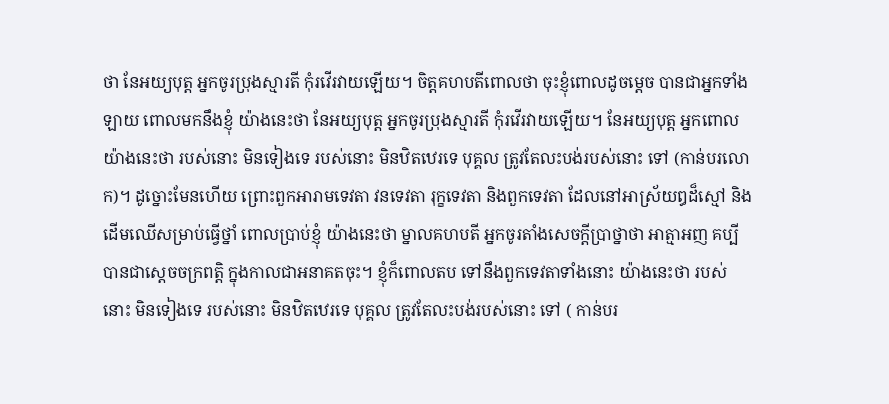ថា នែអយ្យបុត្ត អ្នកចូរប្រុងស្មារតី កុំរវើរវាយឡើយ។ ចិត្តគហបតីពោលថា ចុះខ្ញុំពោលដូចម្តេច បានជាអ្នកទាំងឡាយ ពោលមកនឹងខ្ញុំ យ៉ាងនេះថា នែអយ្យបុត្ត អ្នកចូរប្រុងស្មារតី កុំរវើរវាយឡើយ។ នែអយ្យបុត្ត អ្នកពោលយ៉ាងនេះថា របស់នោះ មិនទៀងទេ របស់នោះ មិនឋិតឋេរទេ បុគ្គល ត្រូវតែលះបង់របស់នោះ ទៅ (កាន់បរលោក)។ ដូច្នោះមែនហើយ ព្រោះពួកអារាមទេវតា វនទេវតា រុក្ខទេវតា និងពួកទេវតា ដែលនៅអាស្រ័យឰដ៏ស្មៅ និងដើមឈើសម្រាប់ធ្វើថ្នាំ ពោលប្រាប់ខ្ញុំ យ៉ាងនេះថា ម្នាលគហបតី អ្នកចូរតាំងសេចក្តីប្រាថ្នាថា អាត្មាអញ គប្បីបានជាស្តេចចក្រពត្តិ ក្នុងកាលជាអនាគតចុះ។ ខ្ញុំក៏ពោលតប ទៅនឹងពួកទេវតាទាំងនោះ យ៉ាងនេះថា របស់នោះ មិនទៀងទេ របស់នោះ មិនឋិតឋេរទេ បុគ្គល ត្រូវតែលះបង់របស់នោះ ទៅ ( កាន់បរ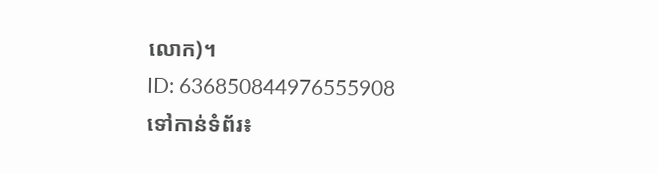លោក)។
ID: 636850844976555908
ទៅកាន់ទំព័រ៖